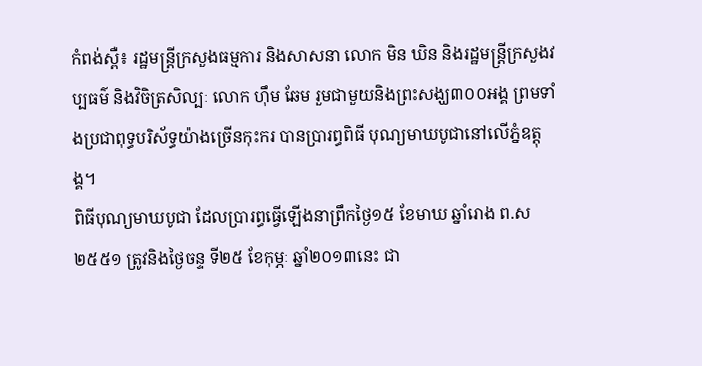កំពង់ស្ពឺ៖ រដ្ឋមន្រ្តីក្រសួងធម្មការ និងសាសនា លោក មិន ឃិន និងរដ្ឋមន្រ្តីក្រសួងវប្បធម៌ និងវិចិត្រសិល្បៈ លោក ហ៊ឹម ឆែម រួមជាមួយនិងព្រះសង្ឃ៣០០អង្គ ព្រមទាំងប្រជាពុទ្ធបរិស័ទ្ធយ៉ាងច្រើនកុះករ បានប្រារព្ធពិធី បុណ្យមាឃបូជានៅលើភ្នំឧត្តុង្គ។
ពិធីបុណ្យមាឃបូជា ដែលប្រារព្ធធ្វើឡើងនាព្រឹកថ្ងៃ១៥ ខែមាឃ ឆ្នាំរោង ព.ស ២៥៥១ ត្រូវនិងថ្ងៃចន្ទ ទី២៥ ខែកុម្ភៈ ឆ្នាំ២០១៣នេះ ជា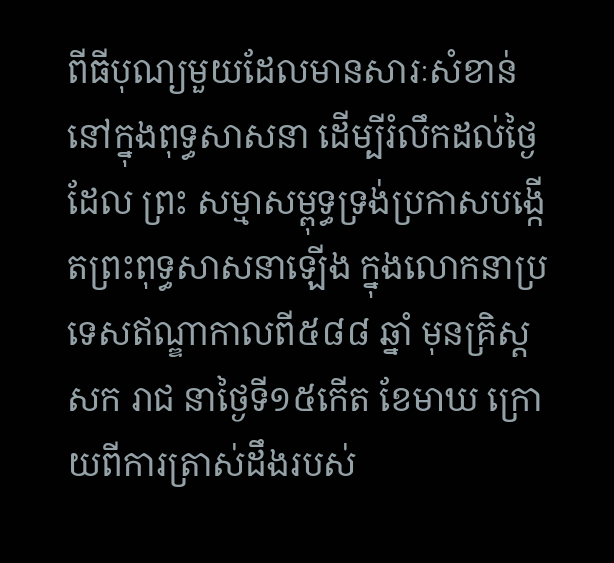ពីធីបុណ្យមួយដែលមានសារៈសំខាន់នៅក្នុងពុទ្ធសាសនា ដើម្បីរំលឹកដល់ថៃ្ងដែល ព្រះ សម្មាសម្ពុទ្ធទ្រង់ប្រកាសបង្កើតព្រះពុទ្ធសាសនាឡើង ក្នុងលោកនាប្រទេសឥណ្ឌាកាលពី៥៨៨ ឆ្នាំ មុនគ្រិស្តសក រាជ នាថៃ្ងទី១៥កើត ខែមាឃ ក្រោយពីការត្រាស់ដឹងរបស់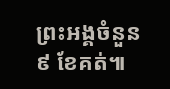ព្រះអង្គចំនួន ៩ ខែគត់៕